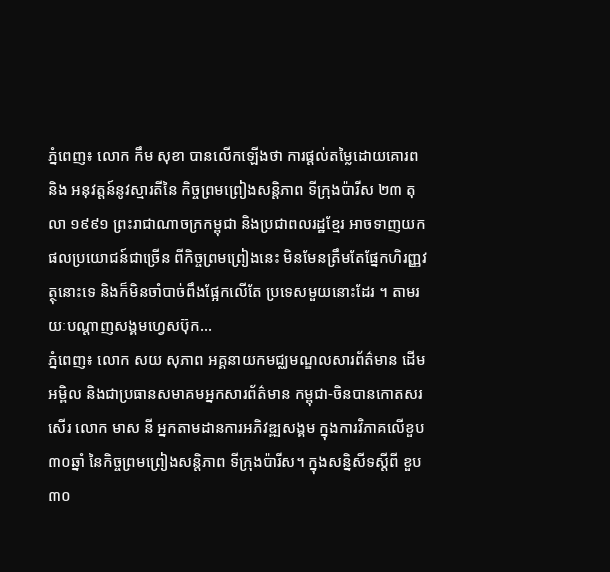ភ្នំពេញ៖ លោក កឹម សុខា បានលើកឡើងថា ការផ្តល់តម្លៃដោយគោរព និង អនុវត្តន៍នូវស្មារតីនៃ កិច្ចព្រមព្រៀងសន្តិភាព ទីក្រុងប៉ារីស ២៣ តុលា ១៩៩១ ព្រះរាជាណាចក្រកម្ពុជា និងប្រជាពលរដ្ឋខ្មែរ អាចទាញយកផលប្រយោជន៍ជាច្រើន ពីកិច្ចព្រមព្រៀងនេះ មិនមែនត្រឹមតែផ្នែកហិរញ្ញវត្ថុនោះទេ និងក៏មិនចាំបាច់ពឹងផ្អែកលើតែ ប្រទេសមួយនោះដែរ ។ តាមរយៈបណ្ដាញសង្គមហ្វេសប៊ុក...
ភ្នំពេញ៖ លោក សយ សុភាព អគ្គនាយកមជ្ឈមណ្ឌលសារព័ត៌មាន ដើមអម្ពិល និងជាប្រធានសមាគមអ្នកសារព័ត៌មាន កម្ពុជា-ចិនបានកោតសរសើរ លោក មាស នី អ្នកតាមដានការអភិវឌ្ឍសង្គម ក្នុងការវិភាគលើខួប៣០ឆ្នាំ នៃកិច្ចព្រមព្រៀងសន្តិភាព ទីក្រុងប៉ារីស។ ក្នុងសន្និសីទស្ដីពី ខួប៣០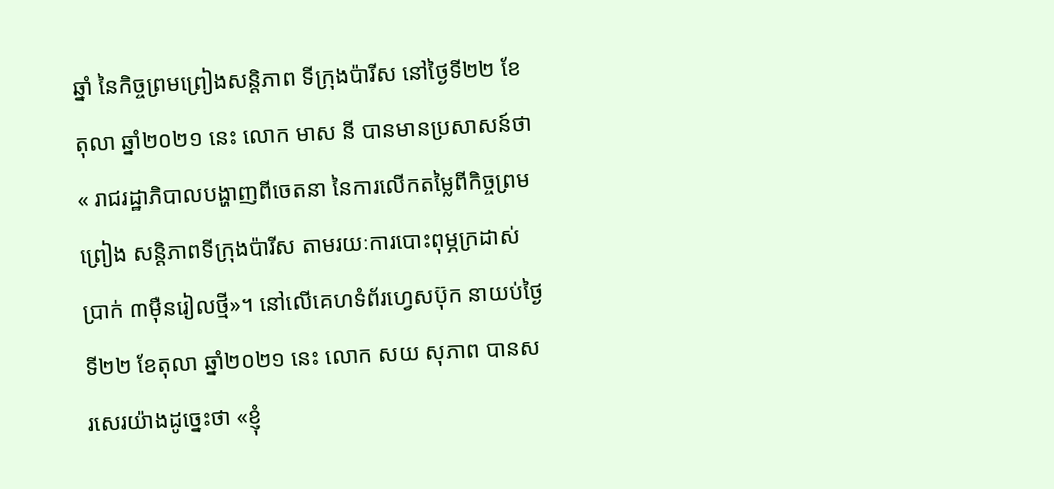ឆ្នាំ នៃកិច្ចព្រមព្រៀងសន្តិភាព ទីក្រុងប៉ារីស នៅថ្ងៃទី២២ ខែតុលា ឆ្នាំ២០២១ នេះ លោក មាស នី បានមានប្រសាសន៍ថា« រាជរដ្ឋាភិបាលបង្ហាញពីចេតនា នៃការលើកតម្លៃពីកិច្ចព្រមព្រៀង សន្តិភាពទីក្រុងប៉ារីស តាមរយៈការបោះពុម្ភក្រដាស់ប្រាក់ ៣ម៉ឺនរៀលថ្មី»។ នៅលើគេហទំព័រហ្វេសប៊ុក នាយប់ថ្ងៃទី២២ ខែតុលា ឆ្នាំ២០២១ នេះ លោក សយ សុភាព បានសរសេរយ៉ាងដូច្នេះថា «ខ្ញុំ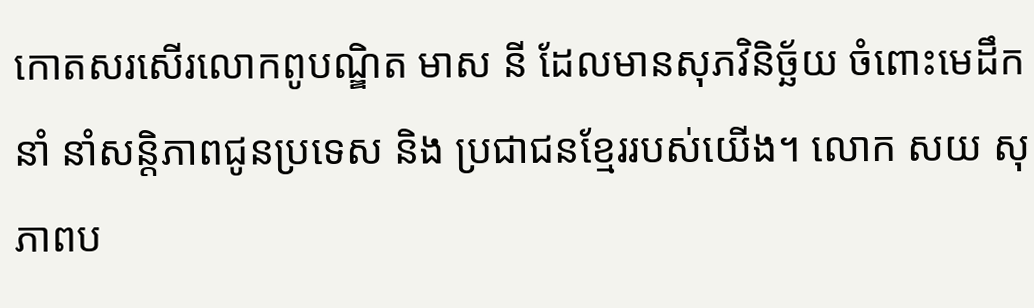កោតសរសើរលោកពូបណ្ឌិត មាស នី ដែលមានសុភវិនិច្ឆ័យ ចំពោះមេដឹកនាំ នាំសន្តិភាពជូនប្រទេស និង ប្រជាជនខ្មែររបស់យើង។ លោក សយ សុភាពប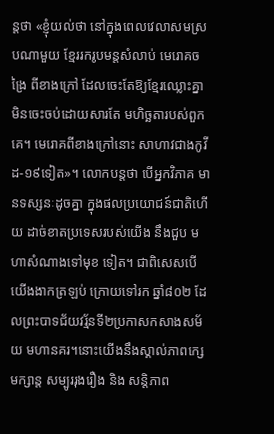ន្តថា «ខ្ញុំយល់ថា នៅក្នុងពេលវេលាសមស្របណាមួយ ខ្មែររករូបមន្តសំលាប់ មេរោគចង្រៃ ពីខាងក្រៅ ដែលចេះតែឱ្យខ្មែរឈ្លោះគ្នា មិនចេះចប់ដោយសារតែ មហិច្ឆតារបស់ពួកគេ។ មេរោគពីខាងក្រៅនោះ សាហាវជាងកូវីដ-១៩ទៀត»។ លោកបន្តថា បើអ្នកវិភាគ មានទស្សនៈដូចគ្នា ក្នុងផលប្រយោជន៍ជាតិហើយ ដាច់ខាតប្រទេសរបស់យើង នឹងជួប មហាសំណាងទៅមុខ ទៀត។ ជាពិសេសបើយើងងាកត្រឡប់ ក្រោយទៅរក ឆ្នាំ៨០២ ដែលព្រះបាទជ័យវរ័្មនទី២ប្រកាសកសាងសម័យ មហានគរ។នោះយើងនឹងស្គាល់ភាពក្សេមក្សាន្ត សម្បូររុងរឿង និង សន្តិភាព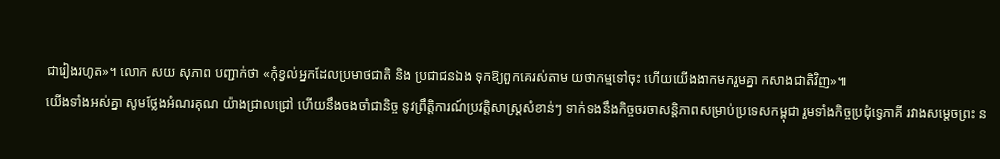ជារៀងរហូត»។ លោក សយ សុភាព បញ្ជាក់ថា «កុំខ្វល់អ្នកដែលប្រមាថជាតិ និង ប្រជាជនឯង ទុកឱ្យពួកគេរស់តាម យថាកម្មទៅចុះ ហើយយើងងាកមករួមគ្នា កសាងជាតិវិញ»៕
យើងទាំងអស់គ្នា សូមថ្លែងអំណរគុណ យ៉ាងជ្រាលជ្រៅ ហើយនឹងចងចាំជានិច្ច នូវព្រឹត្តិការណ៍ប្រវត្តិសាស្ត្រសំខាន់ៗ ទាក់ទងនឹងកិច្ចចរចាសន្តិភាពសម្រាប់ប្រទេសកម្ពុជា រួមទាំងកិច្ចប្រជុំទ្វេភាគី រវាងសម្តេចព្រះ ន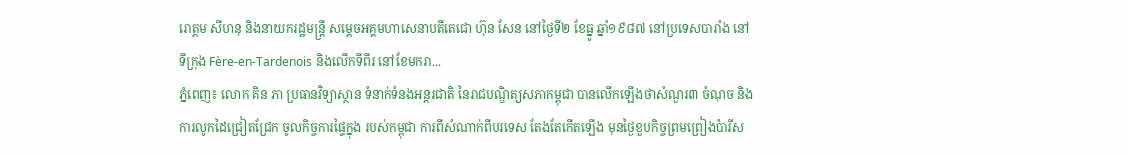រោត្តម សីហនុ និងនាយករដ្ឋមន្រ្តី សម្តេចអគ្គមហាសេនាបតីតេជោ ហ៊ុន សែន នៅថ្ងៃទី២ ខែធ្នូ ឆ្នាំ១៩៨៧ នៅប្រទេសបារាំង នៅទីក្រុង Fère-en-Tardenois និងលើកទីពីរ នៅខែមករា...
ភ្នំពេញ៖ លោក គិន ភា ប្រធានវិទ្យាស្ថាន ទំនាក់ទំនងអន្តរជាតិ នៃរាជបណ្ឌិត្យសភាកម្ពុជា បានលើកឡើងថាសំណួរ៣ ចំណុច និងការលូកដៃជ្រៀតជ្រែក ចូលកិច្ចការផ្ទៃក្នុង របស់កម្ពុជា ការពីសំណាក់ពីបរទេស តែងតែកើតឡើង មុនថ្ងៃខួបកិច្ចព្រមព្រៀងប៉ារីស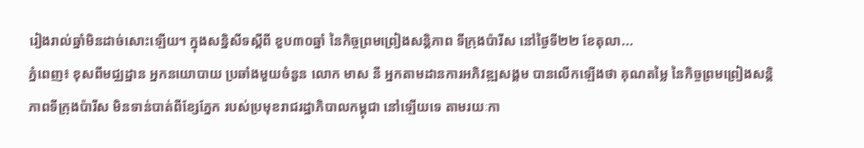រៀងរាល់ឆ្នាំមិនដាច់សោះឡើយ។ ក្នុងសន្និសីទស្ដីពី ខួប៣០ឆ្នាំ នៃកិច្ចព្រមព្រៀងសន្តិភាព ទីក្រុងប៉ារីស នៅថ្ងៃទី២២ ខែតុលា...
ភ្នំពេញ៖ ខុសពីមជ្ឈដ្ឋាន អ្នកនយោបាយ ប្រឆាំងមួយចំនួន លោក មាស នី អ្នកតាមដានការអភិវឌ្ឍសង្គម បានលើកឡើងថា គុណតម្លៃ នៃកិច្ចព្រមព្រៀងសន្តិភាពទីក្រុងប៉ារីស មិនទាន់បាត់ពីខ្សែភ្នែក របស់ប្រមុខរាជរដ្ឋាភិបាលកម្ពុជា នៅឡើយទេ តាមរយៈកា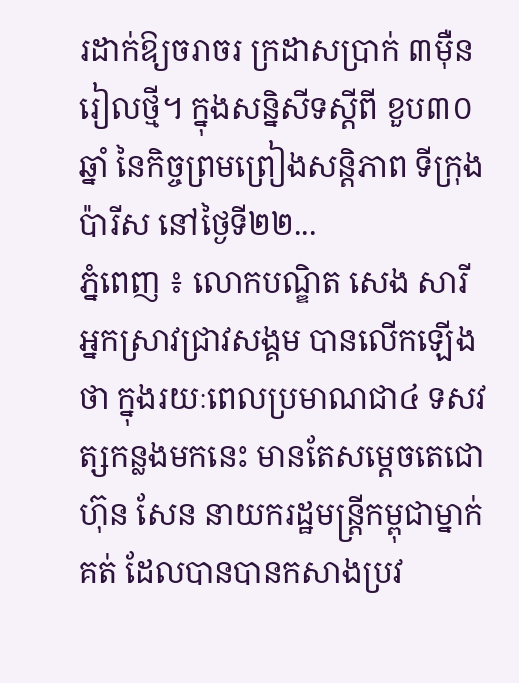រដាក់ឱ្យចរាចរ ក្រដាសប្រាក់ ៣ម៉ឺនរៀលថ្មី។ ក្នុងសន្និសីទស្ដីពី ខួប៣០ឆ្នាំ នៃកិច្ចព្រមព្រៀងសន្តិភាព ទីក្រុងប៉ារីស នៅថ្ងៃទី២២...
ភ្នំពេញ ៖ លោកបណ្ឌិត សេង សារី អ្នកស្រាវជ្រាវសង្គម បានលើកឡើងថា ក្នុងរយៈពេលប្រមាណជា៤ ទសវត្សកន្លងមកនេះ មានតែសម្តេចតេជោ ហ៊ុន សែន នាយករដ្ឋមន្រ្តីកម្ពុជាម្នាក់គត់ ដែលបានបានកសាងប្រវ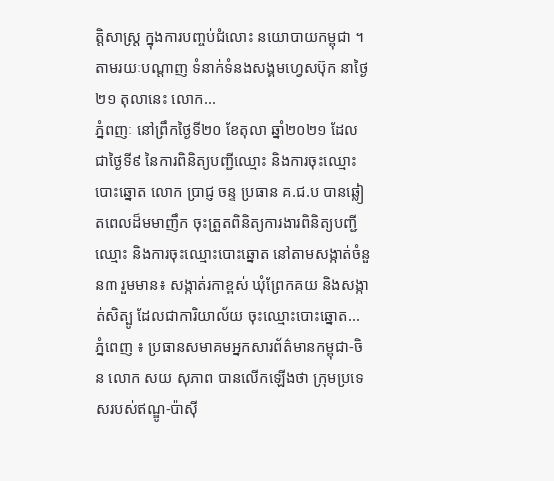ត្តិសាស្រ្ត ក្នុងការបញ្ចប់ជំលោះ នយោបាយកម្ពុជា ។ តាមរយៈបណ្តាញ ទំនាក់ទំនងសង្គមហ្វេសប៊ុក នាថ្ងៃ២១ តុលានេះ លោក...
ភ្នំពញៈ នៅព្រឹកថ្ងៃទី២០ ខែតុលា ឆ្នាំ២០២១ ដែលជាថ្ងៃទី៩ នៃការពិនិត្យបញ្ជីឈ្មោះ និងការចុះឈ្មោះបោះឆ្នោត លោក ប្រាជ្ញ ចន្ទ ប្រធាន គ.ជ.ប បានឆ្លៀតពេលដ៏មមាញឹក ចុះត្រួតពិនិត្យការងារពិនិត្យបញ្ជីឈ្មោះ និងការចុះឈ្មោះបោះឆ្នោត នៅតាមសង្កាត់ចំនួន៣ រួមមាន៖ សង្កាត់រកាខ្ពស់ ឃុំព្រែកគយ និងសង្កាត់សិត្បូ ដែលជាការិយាល័យ ចុះឈ្មោះបោះឆ្នោត...
ភ្នំពេញ ៖ ប្រធានសមាគមអ្នកសារព័ត៌មានកម្ពុជា-ចិន លោក សយ សុភាព បានលើកឡើងថា ក្រុមប្រទេសរបស់ឥណ្ឌូ-ប៉ាស៊ី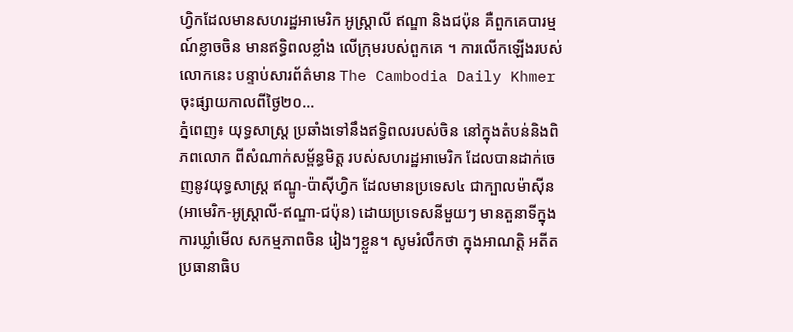ហ្វិកដែលមានសហរដ្ឋអាមេរិក អូស្ត្រាលី ឥណ្ឌា និងជប៉ុន គឺពួកគេបារម្មណ៍ខ្លាចចិន មានឥទ្ធិពលខ្លាំង លើក្រុមរបស់ពួកគេ ។ ការលើកឡើងរបស់លោកនេះ បន្ទាប់សារព័ត៌មាន The Cambodia Daily Khmer ចុះផ្សាយកាលពីថ្ងៃ២០...
ភ្នំពេញ៖ យុទ្ធសាស្រ្ត ប្រឆាំងទៅនឹងឥទ្ធិពលរបស់ចិន នៅក្នុងតំបន់និងពិភពលោក ពីសំណាក់សម្ព័ន្ធមិត្ត របស់សហរដ្ឋអាមេរិក ដែលបានដាក់ចេញនូវយុទ្ធសាស្រ្ត ឥណ្ឌូ-ប៉ាស៊ីហ្វិក ដែលមានប្រទេស៤ ជាក្បាលម៉ាស៊ីន (អាមេរិក-អូស្រ្តាលី-ឥណ្ឌា-ជប៉ុន) ដោយប្រទេសនីមួយៗ មានតួនាទីក្នុងការឃ្លាំមើល សកម្មភាពចិន រៀងៗខ្លួន។ សូមរំលឹកថា ក្នុងអាណត្តិ អតីតប្រធានាធិប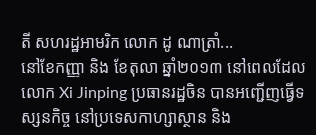តី សហរដ្ឋអាមរិក លោក ដូ ណាត្រាំ...
នៅខែកញ្ញា និង ខែតុលា ឆ្នាំ២០១៣ នៅពេលដែលលោក Xi Jinping ប្រធានរដ្ឋចិន បានអញ្ជើញធ្វើទស្សនកិច្ច នៅប្រទេសកាហ្សាស្ថាន និង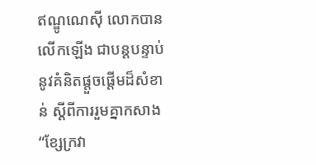ឥណ្ឌូណេស៊ី លោកបានលើកឡើង ជាបន្តបន្ទាប់ នូវគំនិតផ្តួចផ្តើមដ៏សំខាន់ ស្តីពីការរួមគ្នាកសាង “ខ្សែក្រវា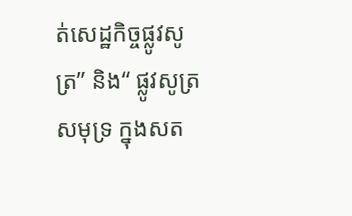ត់សេដ្ឋកិច្ចផ្លូវសូត្រ” និង“ ផ្លូវសូត្រសមុទ្រ ក្នុងសត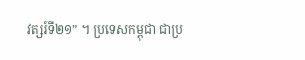វត្សរ៍ទី២១” ។ ប្រទេសកម្ពុជា ជាប្រ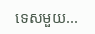ទេសមួយ...